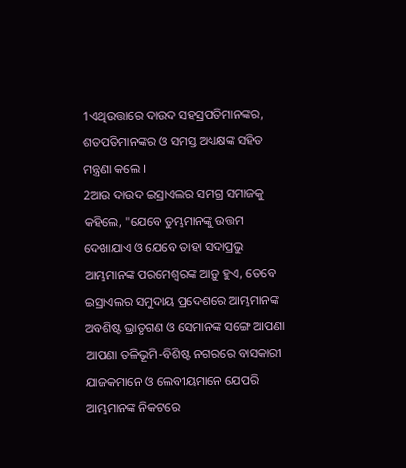1ଏଥିଉତ୍ତାରେ ଦାଉଦ ସହସ୍ରପତିମାନଙ୍କର, ଶତପତିମାନଙ୍କର ଓ ସମସ୍ତ ଅଧ୍ୟକ୍ଷଙ୍କ ସହିତ ମନ୍ତ୍ରଣା କଲେ ।
2ଆଉ ଦାଉଦ ଇସ୍ରାଏଲର ସମଗ୍ର ସମାଜକୁ କହିଲେ, "ଯେବେ ତୁମ୍ଭମାନଙ୍କୁ ଉତ୍ତମ ଦେଖାଯାଏ ଓ ଯେବେ ତାହା ସଦାପ୍ରଭୁ ଆମ୍ଭମାନଙ୍କ ପରମେଶ୍ୱରଙ୍କ ଆଡ଼ୁ ହୁଏ, ତେବେ ଇସ୍ରାଏଲର ସମୁଦାୟ ପ୍ରଦେଶରେ ଆମ୍ଭମାନଙ୍କ ଅବଶିଷ୍ଟ ଭ୍ରାତୃଗଣ ଓ ସେମାନଙ୍କ ସଙ୍ଗେ ଆପଣା ଆପଣା ତଳିଭୂମି-ବିଶିଷ୍ଟ ନଗରରେ ବାସକାରୀ ଯାଜକମାନେ ଓ ଲେବୀୟମାନେ ଯେପରି ଆମ୍ଭମାନଙ୍କ ନିକଟରେ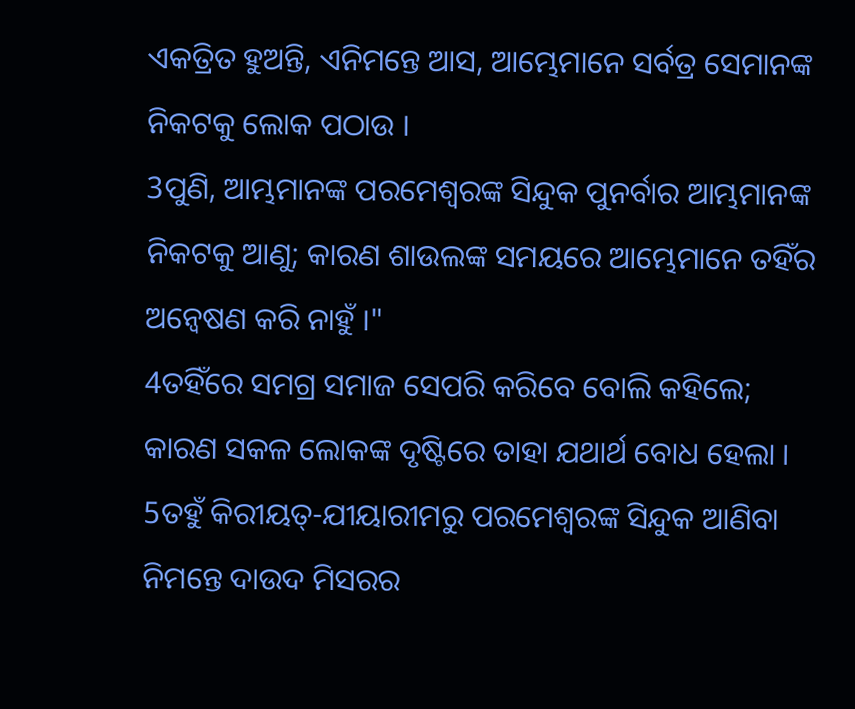ଏକତ୍ରିତ ହୁଅନ୍ତି, ଏନିମନ୍ତେ ଆସ, ଆମ୍ଭେମାନେ ସର୍ବତ୍ର ସେମାନଙ୍କ ନିକଟକୁ ଲୋକ ପଠାଉ ।
3ପୁଣି, ଆମ୍ଭମାନଙ୍କ ପରମେଶ୍ୱରଙ୍କ ସିନ୍ଦୁକ ପୁନର୍ବାର ଆମ୍ଭମାନଙ୍କ ନିକଟକୁ ଆଣୁ; କାରଣ ଶାଉଲଙ୍କ ସମୟରେ ଆମ୍ଭେମାନେ ତହିଁର ଅନ୍ୱେଷଣ କରି ନାହୁଁ ।"
4ତହିଁରେ ସମଗ୍ର ସମାଜ ସେପରି କରିବେ ବୋଲି କହିଲେ; କାରଣ ସକଳ ଲୋକଙ୍କ ଦୃଷ୍ଟିରେ ତାହା ଯଥାର୍ଥ ବୋଧ ହେଲା ।
5ତହୁଁ କିରୀୟତ୍-ଯୀୟାରୀମରୁ ପରମେଶ୍ୱରଙ୍କ ସିନ୍ଦୁକ ଆଣିବା ନିମନ୍ତେ ଦାଉଦ ମିସରର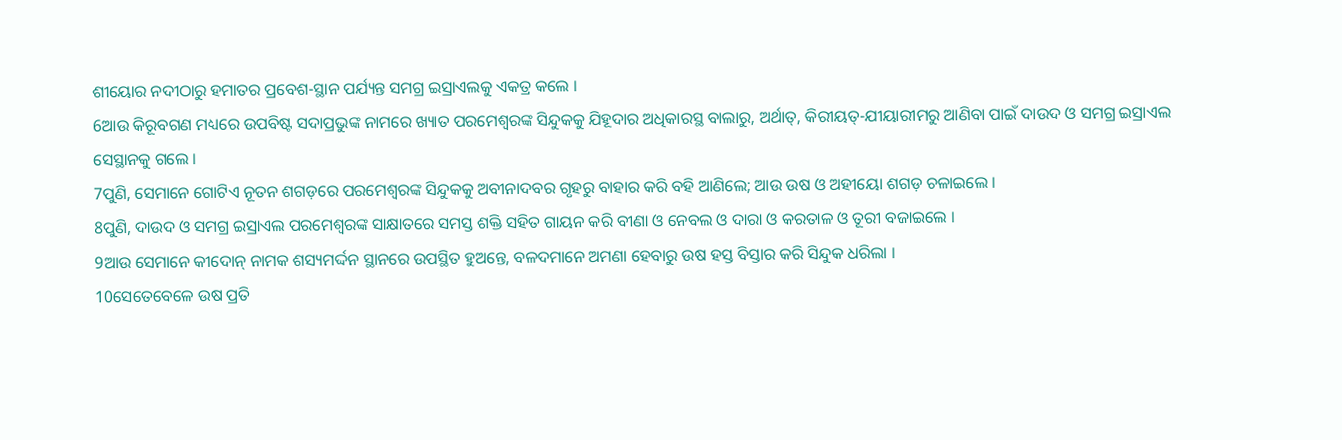ଶୀୟୋର ନଦୀଠାରୁ ହମାତର ପ୍ରବେଶ-ସ୍ଥାନ ପର୍ଯ୍ୟନ୍ତ ସମଗ୍ର ଇସ୍ରାଏଲକୁ ଏକତ୍ର କଲେ ।
6ଆଉ କିରୂବଗଣ ମଧ୍ୟରେ ଉପବିଷ୍ଟ ସଦାପ୍ରଭୁଙ୍କ ନାମରେ ଖ୍ୟାତ ପରମେଶ୍ୱରଙ୍କ ସିନ୍ଦୁକକୁ ଯିହୂଦାର ଅଧିକାରସ୍ଥ ବାଲାରୁ, ଅର୍ଥାତ୍, କିରୀୟତ୍-ଯୀୟାରୀମରୁ ଆଣିବା ପାଇଁ ଦାଉଦ ଓ ସମଗ୍ର ଇସ୍ରାଏଲ ସେସ୍ଥାନକୁ ଗଲେ ।
7ପୁଣି, ସେମାନେ ଗୋଟିଏ ନୂତନ ଶଗଡ଼ରେ ପରମେଶ୍ୱରଙ୍କ ସିନ୍ଦୁକକୁ ଅବୀନାଦବର ଗୃହରୁ ବାହାର କରି ବହି ଆଣିଲେ; ଆଉ ଉଷ ଓ ଅହୀୟୋ ଶଗଡ଼ ଚଳାଇଲେ ।
8ପୁଣି, ଦାଉଦ ଓ ସମଗ୍ର ଇସ୍ରାଏଲ ପରମେଶ୍ୱରଙ୍କ ସାକ୍ଷାତରେ ସମସ୍ତ ଶକ୍ତି ସହିତ ଗାୟନ କରି ବୀଣା ଓ ନେବଲ ଓ ଦାରା ଓ କରତାଳ ଓ ତୂରୀ ବଜାଇଲେ ।
9ଆଉ ସେମାନେ କୀଦୋନ୍ ନାମକ ଶସ୍ୟମର୍ଦ୍ଦନ ସ୍ଥାନରେ ଉପସ୍ଥିତ ହୁଅନ୍ତେ, ବଳଦମାନେ ଅମଣା ହେବାରୁ ଉଷ ହସ୍ତ ବିସ୍ତାର କରି ସିନ୍ଦୁକ ଧରିଲା ।
10ସେତେବେଳେ ଉଷ ପ୍ରତି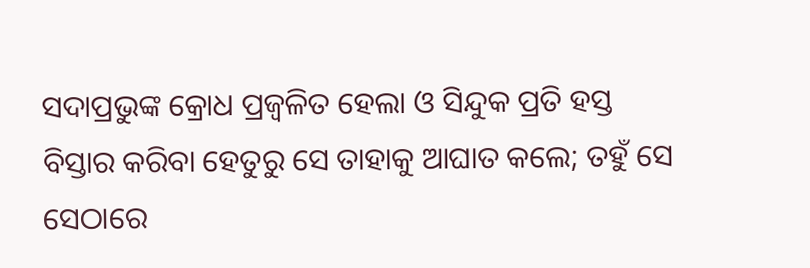ସଦାପ୍ରଭୁଙ୍କ କ୍ରୋଧ ପ୍ରଜ୍ୱଳିତ ହେଲା ଓ ସିନ୍ଦୁକ ପ୍ରତି ହସ୍ତ ବିସ୍ତାର କରିବା ହେତୁରୁ ସେ ତାହାକୁ ଆଘାତ କଲେ; ତହୁଁ ସେ ସେଠାରେ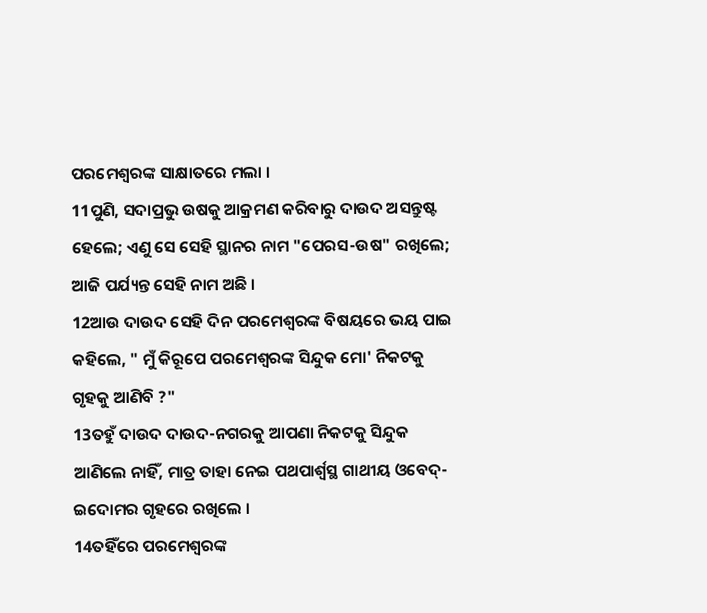ପରମେଶ୍ୱରଙ୍କ ସାକ୍ଷାତରେ ମଲା ।
11ପୁଣି, ସଦାପ୍ରଭୁ ଉଷକୁ ଆକ୍ରମଣ କରିବାରୁ ଦାଉଦ ଅସନ୍ତୁଷ୍ଟ ହେଲେ; ଏଣୁ ସେ ସେହି ସ୍ଥାନର ନାମ "ପେରସ-ଉଷ" ରଖିଲେ; ଆଜି ପର୍ଯ୍ୟନ୍ତ ସେହି ନାମ ଅଛି ।
12ଆଉ ଦାଉଦ ସେହି ଦିନ ପରମେଶ୍ୱରଙ୍କ ବିଷୟରେ ଭୟ ପାଇ କହିଲେ, " ମୁଁ କିରୂପେ ପରମେଶ୍ୱରଙ୍କ ସିନ୍ଦୁକ ମୋ' ନିକଟକୁ ଗୃହକୁ ଆଣିବି ?"
13ତହୁଁ ଦାଉଦ ଦାଉଦ-ନଗରକୁ ଆପଣା ନିକଟକୁ ସିନ୍ଦୁକ ଆଣିଲେ ନାହିଁ, ମାତ୍ର ତାହା ନେଇ ପଥପାର୍ଶ୍ୱସ୍ଥ ଗାଥୀୟ ଓବେଦ୍-ଇଦୋମର ଗୃହରେ ରଖିଲେ ।
14ତହିଁରେ ପରମେଶ୍ୱରଙ୍କ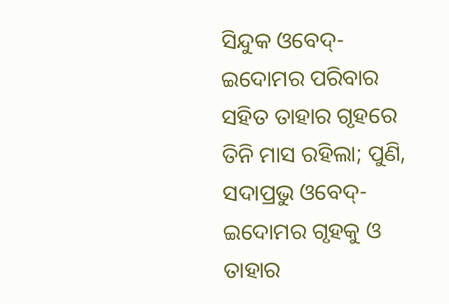ସିନ୍ଦୁକ ଓବେଦ୍-ଇଦୋମର ପରିବାର ସହିତ ତାହାର ଗୃହରେ ତିନି ମାସ ରହିଲା; ପୁଣି, ସଦାପ୍ରଭୁ ଓବେଦ୍-ଇଦୋମର ଗୃହକୁ ଓ ତାହାର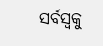ସର୍ବସ୍ୱକୁ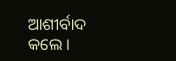ଆଶୀର୍ବାଦ କଲେ ।